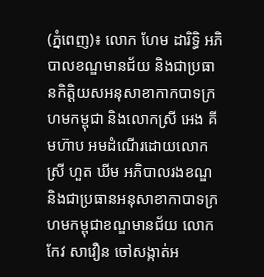(ភ្នំពេញ)៖ លោក ហែម ដារិទ្ធិ អភិបាលខណ្ឌមានជ័យ និងជាប្រធានកិត្តិយសអនុសាខាកាកបាទក្រហមកម្ពុជា និងលោកស្រី អេង គីមហ៊ាប អមដំណើរដោយលោកស្រី ហួត ឃីម អភិបាលរងខណ្ឌ និងជាប្រធានអនុសាខាកាបាទក្រហមកម្ពុជាខណ្ឌមានជ័យ លោក កែវ សាវឿន ចៅសង្កាត់អ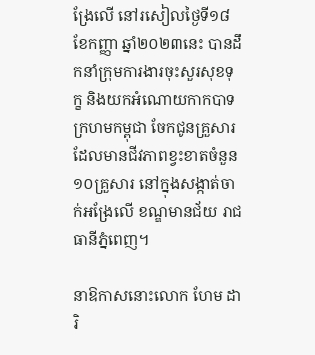ង្រែលើ នៅរសៀលថ្ងៃទី១៨ ខែកញ្ញា ឆ្នាំ២០២៣នេះ បានដឹកនាំក្រុមការងារចុះសួរសុខទុក្ខ និងយកអំណោយកាកបាទក្រហមកម្ពុជា ចែកជូនគ្រួសារដែលមានជីវភាពខ្វះខាតចំនួន ១០គ្រួសារ នៅក្នុងសង្កាត់ចាក់អង្រែលើ ខណ្ឌមានជ័យ រាជធានីភ្នំពេញ។

នាឱកាសនោះលោក ហែម ដារិ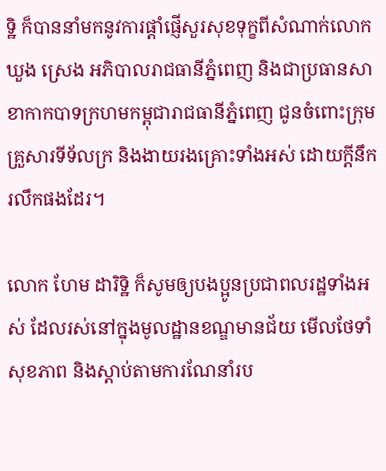ទ្ឋិ ក៏បាននាំមកនូវការផ្តាំផ្ញើសួរសុខទុក្ខពីសំណាក់លោក ឃួង ស្រេង អភិបាលរាជធានីភ្នំពេញ និងជាប្រធានសាខាកាកបាទក្រហមកម្ពុជារាជធានីភ្នំពេញ ជូនចំពោះក្រុមគ្រួសារទីទ័លក្រ និងងាយរងគ្រោះទាំងអស់ ដោយក្តីនឹករលឹកផងដែរ។

លោក ហែម ដារិទ្ឋិ ក៏សូមឲ្យបងប្អូនប្រជាពលរដ្ឋទាំងអស់ ដែលរស់នៅក្នុងមូលដ្ឋានខណ្ឌមានជ័យ មើលថែទាំសុខភាព និងស្ដាប់តាមការណែនាំរប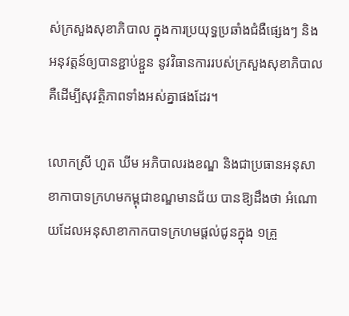ស់ក្រសួងសុខាភិបាល ក្នុងការប្រយុទ្ធប្រឆាំងជំងឺផ្សេងៗ និងអនុវត្តន៍ឲ្យបានខ្ជាប់ខ្ជួន នូវវិធានការរបស់ក្រសួងសុខាភិបាល គឺដើម្បីសុវត្ថិភាពទាំងអស់គ្នាផងដែរ។

លោកស្រី ហួត ឃីម អភិបាលរងខណ្ឌ និងជាប្រធានអនុសាខាកាបាទក្រហមកម្ពុជាខណ្ឌមានជ័យ បានឱ្យដឹងថា អំណោយដែលអនុសាខាកាកបាទក្រហមផ្តល់ជូនក្នុង ១គ្រួ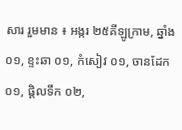សារ រួមមាន ៖ អង្ករ ២៥គីឡូក្រាម, ឆ្នាំង០១, ខ្ទះឆា ០១, កំសៀវ ០១, ចានដែក ០១, ផ្តិលទឹក ០២,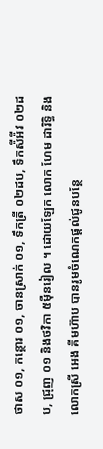ថាស ០១, កន្ថោរ ០១, ចានស្រាក់ ០១, ទឹកត្រី ០២ដប, ទឹកស៉ីអ៉ីវ ០២ដប, ជ្រុញ ០១ និងថវិកា ៥ម៉ឺនរៀល ។ ដោយឡែក លោក ហែម ដារិទ្ធិ និងលោកស្រី អេង គីមហ៊ាប បានរូមចំណេកផ្តល់ជូនបន្ថែ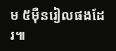ម ៥ម៉ឺនរៀលផងដែរ៕